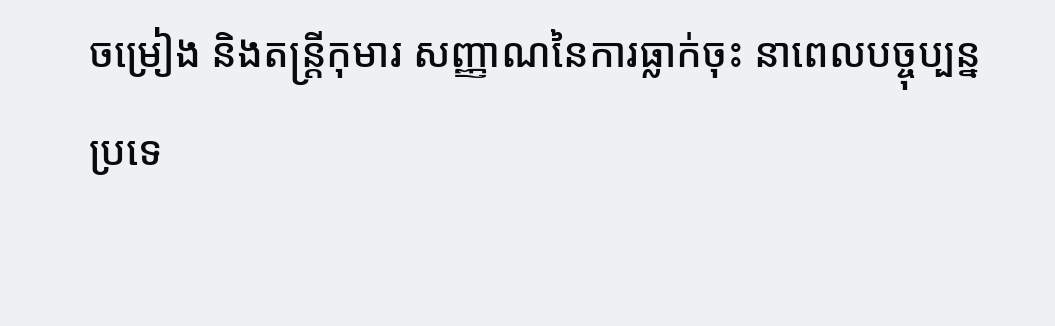ចម្រៀង និងតន្ត្រីកុមារ សញ្ញាណនៃការធ្លាក់ចុះ នាពេលបច្ចុប្បន្ន
ប្រទេ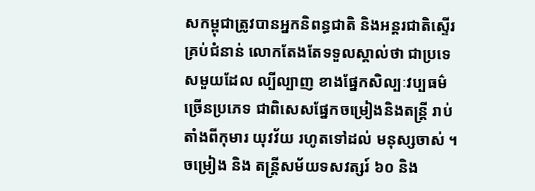សកម្ពុជាត្រូវបានអ្នកនិពន្ធជាតិ និងអន្តរជាតិស្ទើរគ្រប់ជំនាន់ លោកតែងតែទទួលស្គាល់ថា ជាប្រទេសមួយដែល ល្បីល្បាញ ខាងផ្នែកសិល្បៈវប្បធម៌ច្រើនប្រភេទ ជាពិសេសផ្នែកចម្រៀងនិងតន្ត្រី រាប់តាំងពីកុមារ យុវវ័យ រហូតទៅដល់ មនុស្សចាស់ ។ ចម្រៀង និង តន្ត្រីសម័យទសវត្សរ៍ ៦០ និង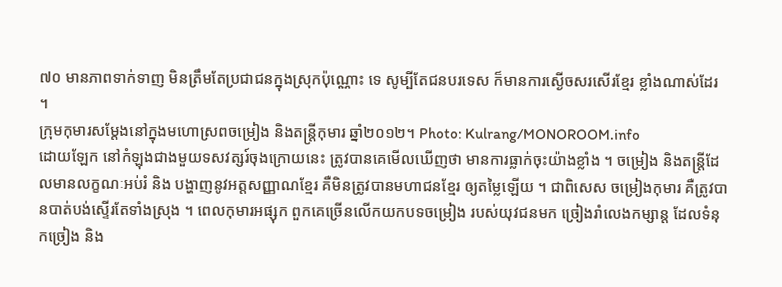៧០ មានភាពទាក់ទាញ មិនត្រឹមតែប្រជាជនក្នុងស្រុកប៉ុណ្ណោះ ទេ សូម្បីតែជនបរទេស ក៏មានការស្ងើចសរសើរខ្មែរ ខ្លាំងណាស់ដែរ ។
ក្រុមកុមារសម្ដែងនៅក្នុងមហោស្រពចម្រៀង និងតន្ត្រីកុមារ ឆ្នាំ២០១២។ Photo: Kulrang/MONOROOM.info
ដោយឡែក នៅកំឡុងជាងមួយទសវត្សរ៍ចុងក្រោយនេះ ត្រូវបានគេមើលឃើញថា មានការធ្លាក់ចុះយ៉ាងខ្លាំង ។ ចម្រៀង និងតន្ត្រីដែលមានលក្ខណៈអប់រំ និង បង្ហាញនូវអត្តសញ្ញាណខ្មែរ គឺមិនត្រូវបានមហាជនខ្មែរ ឲ្យតម្លៃឡើយ ។ ជាពិសេស ចម្រៀងកុមារ គឺត្រូវបានបាត់បង់ស្ទើរតែទាំងស្រុង ។ ពេលកុមារអផ្សុក ពួកគេច្រើនលើកយកបទចម្រៀង របស់យុវជនមក ច្រៀងរាំលេងកម្សាន្ត ដែលទំនុកច្រៀង និង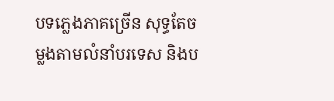បទភ្លេងភាគច្រើន សុទ្ធតែចម្លងតាមលំនាំបរទេស និងប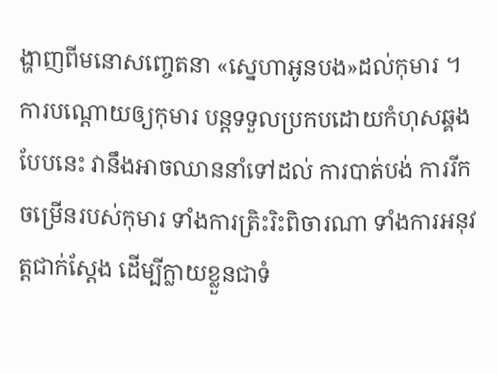ង្ហាញពីមនោសញ្ចេតនា «ស្នេហាអូនបង»ដល់កុមារ ។ ការបណ្តោយឲ្យកុមារ បន្តទទួលប្រកបដោយកំហុសឆ្គងបែបនេះ វានឹងអាចឈាននាំទៅដល់ ការបាត់បង់ ការរីកចម្រើនរបស់កុមារ ទាំងការត្រិះរិះពិចារណា ទាំងការអនុវត្តជាក់ស្ដែង ដើម្បីក្លាយខ្លួនជាទំ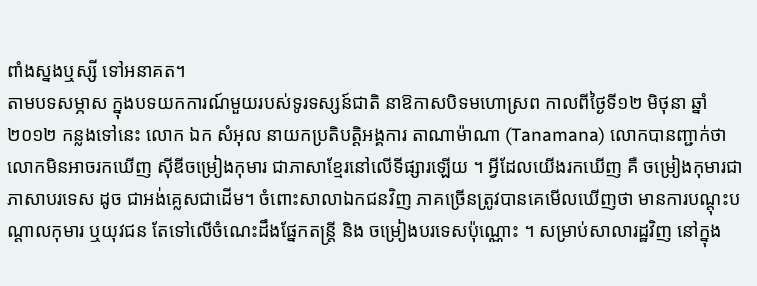ពាំងស្នងឬស្សី ទៅអនាគត។
តាមបទសម្ភាស ក្នុងបទយកការណ៍មួយរបស់ទូរទស្សន៍ជាតិ នាឱកាសបិទមហោស្រព កាលពីថ្ងៃទី១២ មិថុនា ឆ្នាំ២០១២ កន្លងទៅនេះ លោក ឯក សំអុល នាយកប្រតិបត្តិអង្គការ តាណាម៉ាណា (Tanamana) លោកបានញ្ជាក់ថា លោកមិនអាចរកឃើញ ស៊ីឌីចម្រៀងកុមារ ជាភាសាខ្មែរនៅលើទីផ្សារឡើយ ។ អ្វីដែលយើងរកឃើញ គឺ ចម្រៀងកុមារជាភាសាបរទេស ដូច ជាអង់គ្លេសជាដើម។ ចំពោះសាលាឯកជនវិញ ភាគច្រើនត្រូវបានគេមើលឃើញថា មានការបណ្តុះបណ្តាលកុមារ ឬយុវជន តែទៅលើចំណេះដឹងផ្នែកតន្ត្រី និង ចម្រៀងបរទេសប៉ុណ្ណោះ ។ សម្រាប់សាលារដ្ឋវិញ នៅក្នុង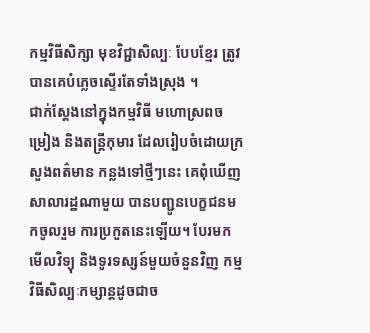កម្មវិធីសិក្សា មុខវិជ្ជាសិល្បៈ បែបខ្មែរ ត្រូវបានគេបំភ្លេចស្ទើរតែទាំងស្រុង ។
ជាក់ស្តែងនៅក្នុងកម្មវិធី មហោស្រពចម្រៀង និងតន្ត្រីកុមារ ដែលរៀបចំដោយក្រសួងពត៌មាន កន្លងទៅថ្មីៗនេះ គេពុំឃើញ សាលារដ្ឋណាមួយ បានបញ្ជូនបេក្ខជនមកចូលរួម ការប្រកួតនេះឡើយ។ បែរមកមើលវិទ្យុ និងទូរទស្សន៍មួយចំនួនវិញ កម្មវិធីសិល្បៈកម្សាន្តដូចជាច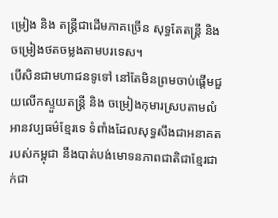ម្រៀង និង តន្ត្រីជាដើមភាគច្រើន សុទ្ធតែតន្ត្រី និង ចម្រៀងថតចម្លងតាមបរទេស។
បើសិនជាមហាជនទូទៅ នៅតែមិនព្រមចាប់ផ្តើមជួយលើកស្ទួយតន្ត្រី និង ចម្រៀងកុមារស្របតាមលំអានវប្បធម៌ខ្មែរទេ ទំពាំងដែលសុទ្ធសឹងជាអនាគត របស់កម្ពុជា នឹងបាត់បង់មោទនភាពជាតិជាខ្មែរជាក់ជា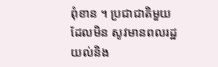ពុំខាន ។ ប្រជាជាតិមួយ ដែលមិន សូវមានពលរដ្ឋ យល់និង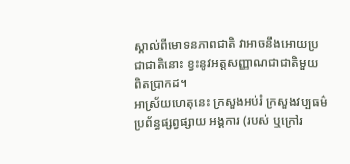ស្គាល់ពីមោទនភាពជាតិ វាអាចនឹងអោយប្រជាជាតិនោះ ខ្វះនូវអត្តសញ្ញាណជាជាតិមួយ ពិតប្រាកដ។
អាស្រ័យហេតុនេះ ក្រសួងអប់រំ ក្រសួងវប្បធម៌ ប្រព័ន្ធផ្សព្វផ្សាយ អង្គការ (របស់ ឬក្រៅរ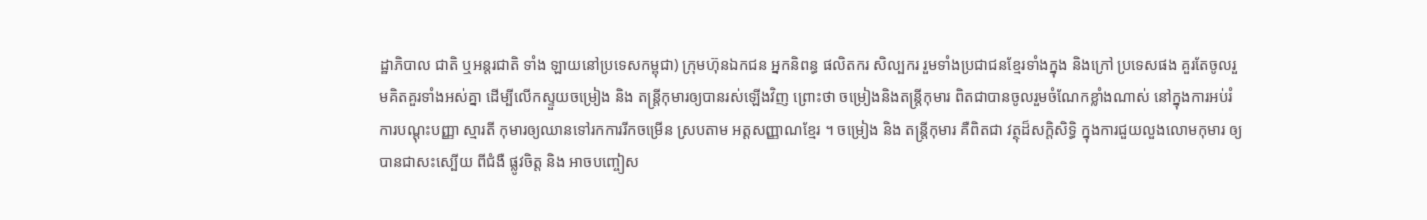ដ្ឋាភិបាល ជាតិ ឬអន្តរជាតិ ទាំង ឡាយនៅប្រទេសកម្ពុជា) ក្រុមហ៊ុនឯកជន អ្នកនិពន្ធ ផលិតករ សិល្បករ រួមទាំងប្រជាជនខ្មែរទាំងក្នុង និងក្រៅ ប្រទេសផង គួរតែចូលរួមគិតគួរទាំងអស់គ្នា ដើម្បីលើកស្ទួយចម្រៀង និង តន្ត្រីកុមារឲ្យបានរស់ឡើងវិញ ព្រោះថា ចម្រៀងនិងតន្ត្រីកុមារ ពិតជាបានចូលរួមចំណែកខ្លាំងណាស់ នៅក្នុងការអប់រំ ការបណ្តុះបញ្ញា ស្មារតី កុមារឲ្យឈានទៅរកការរីកចម្រើន ស្របតាម អត្តសញ្ញាណខ្មែរ ។ ចម្រៀង និង តន្ត្រីកុមារ គឺពិតជា វត្ថុដ៏សក្តិសិទ្ធិ ក្នុងការជួយលួងលោមកុមារ ឲ្យបានជាសះស្បើយ ពីជំងឺ ផ្លូវចិត្ត និង អាចបញ្ចៀស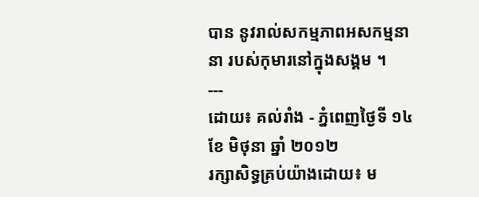បាន នូវរាល់សកម្មភាពអសកម្មនានា របស់កុមារនៅក្នុងសង្គម ។
---
ដោយ៖ គល់រាំង - ភ្នំពេញថ្ងៃទី ១៤ ខែ មិថុនា ឆ្នាំ ២០១២
រក្សាសិទ្ធគ្រប់យ៉ាងដោយ៖ ម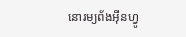នោរម្យព័ងអ៊ីនហ្វូ